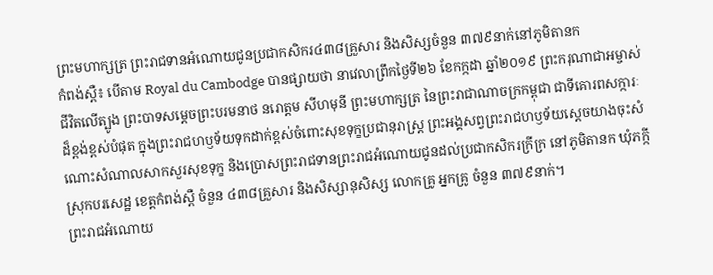ព្រះមហាក្សត្រ ព្រះរាជទានអំណោយជូនប្រជាកសិករ៤៣៨គ្រួសារ និងសិស្សចំនួន ៣៧៩នាក់នៅភូមិតានក
កំពង់ស្ពឺ៖ បើតាម Royal du Cambodge បានផ្សាយថា នាវេលាព្រឹកថៃ្ងទី២៦ ខែកក្កដា ឆ្នាំ២០១៩ ព្រះករុណាជាអម្ចាស់ជីវិតលើត្បូង ព្រះបាទសម្ដេចព្រះបរមនាថ នរោត្តម សីហមុនី ព្រះមហាក្សត្រ នៃព្រះរាជាណាចក្រកម្ពុជា ជាទីគោរពសក្ការៈដ៏ខ្ពង់ខ្ពស់បំផុត ក្នុងព្រះរាជហឫទ័យទុកដាក់ខ្ពស់ចំពោះសុខទុក្ខប្រជានុរាស្រ្ត ព្រះអង្គសព្វព្រះរាជហឫទ័យស្ដេចយាងចុះសំណោះសំណាលសាកសួរសុខទុក្ខ និងប្រោសព្រះរាជទានព្រះរាជអំណោយជូនដល់ប្រជាកសិករក្រីក្រ នៅភូមិតានក ឃុំភក្កី ស្រុកបរសេដ្ឋ ខេត្តកំពង់ស្ពឺ ចំនួន ៤៣៨គ្រួសារ និងសិស្សានុសិស្ស លោកគ្រូ អ្នកគ្រូ ចំនួន ៣៧៩នាក់។
ព្រះរាជអំណោយ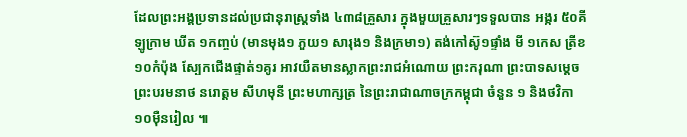ដែលព្រះអង្គប្រទានដល់ប្រជានុរាស្រ្តទាំង ៤៣៨គ្រួសារ ក្នុងមួយគ្រួសារៗទទួលបាន អង្ករ ៥០គីឡូក្រាម ឃីត ១កញ្ចប់ (មានមុង១ ភួយ១ សារុង១ និងក្រមា១) តង់កៅស៊ូ១ផ្ទាំង មី ១កេស ត្រីខ ១០កំប៉ុង ស្បែកជើងផ្ទាត់១គូរ អាវយឺតមានស្លាកព្រះរាជអំណោយ ព្រះករុណា ព្រះបាទសម្តេចព្រះបរមនាថ នរោត្តម សីហមុនី ព្រះមហាក្សត្រ នៃព្រះរាជាណាចក្រកម្ពុជា ចំនួន ១ និងថវិកា ១០ម៉ឺនរៀល ៕